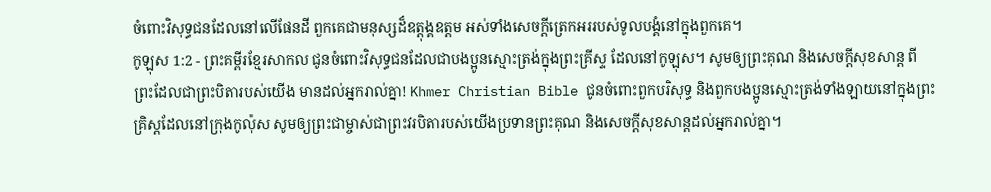ចំពោះវិសុទ្ធជនដែលនៅលើផែនដី ពួកគេជាមនុស្សដ៏ឧត្ដុង្គឧត្ដម អស់ទាំងសេចក្ដីត្រេកអររបស់ទូលបង្គំនៅក្នុងពួកគេ។
កូឡុស 1:2 - ព្រះគម្ពីរខ្មែរសាកល ជូនចំពោះវិសុទ្ធជនដែលជាបងប្អូនស្មោះត្រង់ក្នុងព្រះគ្រីស្ទ ដែលនៅកូឡុស។ សូមឲ្យព្រះគុណ និងសេចក្ដីសុខសាន្ត ពីព្រះដែលជាព្រះបិតារបស់យើង មានដល់អ្នករាល់គ្នា! Khmer Christian Bible ជូនចំពោះពួកបរិសុទ្ធ និងពួកបងប្អូនស្មោះត្រង់ទាំងឡាយនៅក្នុងព្រះគ្រិស្ដដែលនៅក្រុងកូល៉ុស សូមឲ្យព្រះជាម្ចាស់ជាព្រះវរបិតារបស់យើងប្រទានព្រះគុណ និងសេចក្ដីសុខសាន្ដដល់អ្នករាល់គ្នា។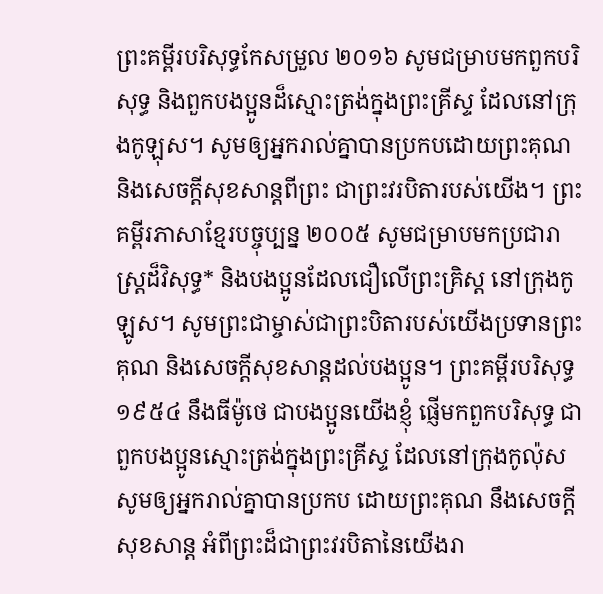ព្រះគម្ពីរបរិសុទ្ធកែសម្រួល ២០១៦ សូមជម្រាបមកពួកបរិសុទ្ធ និងពួកបងប្អូនដ៏ស្មោះត្រង់ក្នុងព្រះគ្រីស្ទ ដែលនៅក្រុងកូឡុស។ សូមឲ្យអ្នករាល់គ្នាបានប្រកបដោយព្រះគុណ និងសេចក្តីសុខសាន្តពីព្រះ ជាព្រះវរបិតារបស់យើង។ ព្រះគម្ពីរភាសាខ្មែរបច្ចុប្បន្ន ២០០៥ សូមជម្រាបមកប្រជារាស្ដ្រដ៏វិសុទ្ធ* និងបងប្អូនដែលជឿលើព្រះគ្រិស្ត នៅក្រុងកូឡូស។ សូមព្រះជាម្ចាស់ជាព្រះបិតារបស់យើងប្រទានព្រះគុណ និងសេចក្ដីសុខសាន្តដល់បងប្អូន។ ព្រះគម្ពីរបរិសុទ្ធ ១៩៥៤ នឹងធីម៉ូថេ ជាបងប្អូនយើងខ្ញុំ ផ្ញើមកពួកបរិសុទ្ធ ជាពួកបងប្អូនស្មោះត្រង់ក្នុងព្រះគ្រីស្ទ ដែលនៅក្រុងកូល៉ុស សូមឲ្យអ្នករាល់គ្នាបានប្រកប ដោយព្រះគុណ នឹងសេចក្ដីសុខសាន្ត អំពីព្រះដ៏ជាព្រះវរបិតានៃយើងរា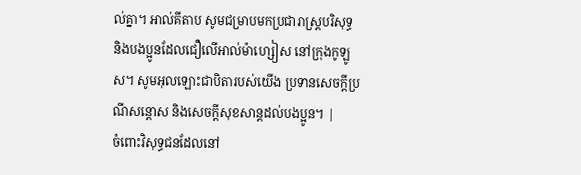ល់គ្នា។ អាល់គីតាប សូមជម្រាបមកប្រជារាស្ដ្របរិសុទ្ធ និងបងប្អូនដែលជឿលើអាល់ម៉ាហ្សៀស នៅក្រុងកូឡូស។ សូមអុលឡោះជាបិតារបស់យើង ប្រទានសេចក្តីប្រណីសន្តោស និងសេចក្ដីសុខសាន្ដដល់បងប្អូន។ |
ចំពោះវិសុទ្ធជនដែលនៅ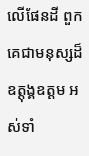លើផែនដី ពួកគេជាមនុស្សដ៏ឧត្ដុង្គឧត្ដម អស់ទាំ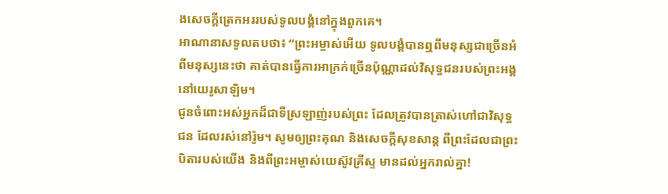ងសេចក្ដីត្រេកអររបស់ទូលបង្គំនៅក្នុងពួកគេ។
អាណានាសទូលតបថា៖ “ព្រះអម្ចាស់អើយ ទូលបង្គំបានឮពីមនុស្សជាច្រើនអំពីមនុស្សនេះថា គាត់បានធ្វើការអាក្រក់ច្រើនប៉ុណ្ណាដល់វិសុទ្ធជនរបស់ព្រះអង្គនៅយេរូសាឡិម។
ជូនចំពោះអស់អ្នកដ៏ជាទីស្រឡាញ់របស់ព្រះ ដែលត្រូវបានត្រាស់ហៅជាវិសុទ្ធជន ដែលរស់នៅរ៉ូម។ សូមឲ្យព្រះគុណ និងសេចក្ដីសុខសាន្ត ពីព្រះដែលជាព្រះបិតារបស់យើង និងពីព្រះអម្ចាស់យេស៊ូវគ្រីស្ទ មានដល់អ្នករាល់គ្នា!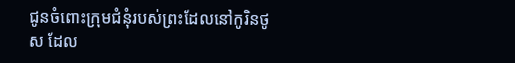ជូនចំពោះក្រុមជំនុំរបស់ព្រះដែលនៅកូរិនថូស ដែល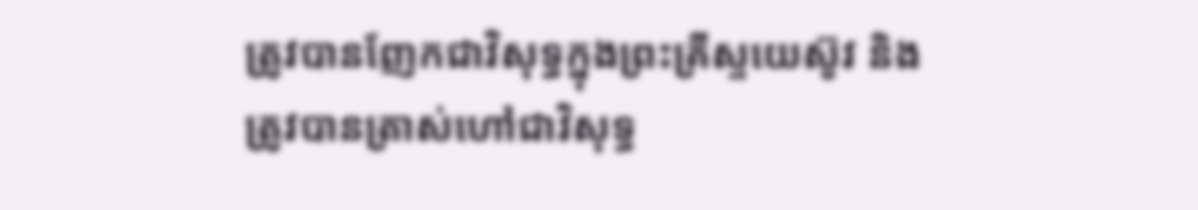ត្រូវបានញែកជាវិសុទ្ធក្នុងព្រះគ្រីស្ទយេស៊ូវ និងត្រូវបានត្រាស់ហៅជាវិសុទ្ធ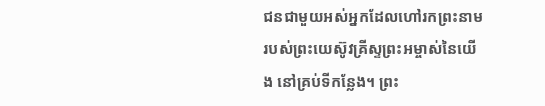ជនជាមួយអស់អ្នកដែលហៅរកព្រះនាមរបស់ព្រះយេស៊ូវគ្រីស្ទព្រះអម្ចាស់នៃយើង នៅគ្រប់ទីកន្លែង។ ព្រះ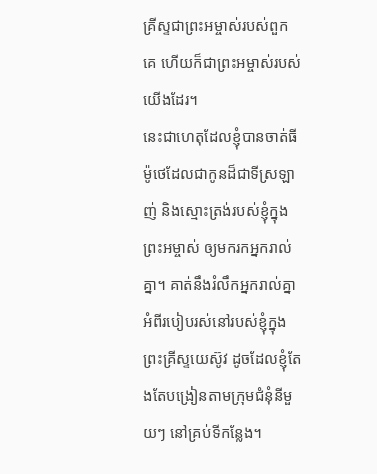គ្រីស្ទជាព្រះអម្ចាស់របស់ពួកគេ ហើយក៏ជាព្រះអម្ចាស់របស់យើងដែរ។
នេះជាហេតុដែលខ្ញុំបានចាត់ធីម៉ូថេដែលជាកូនដ៏ជាទីស្រឡាញ់ និងស្មោះត្រង់របស់ខ្ញុំក្នុងព្រះអម្ចាស់ ឲ្យមករកអ្នករាល់គ្នា។ គាត់នឹងរំលឹកអ្នករាល់គ្នាអំពីរបៀបរស់នៅរបស់ខ្ញុំក្នុងព្រះគ្រីស្ទយេស៊ូវ ដូចដែលខ្ញុំតែងតែបង្រៀនតាមក្រុមជំនុំនីមួយៗ នៅគ្រប់ទីកន្លែង។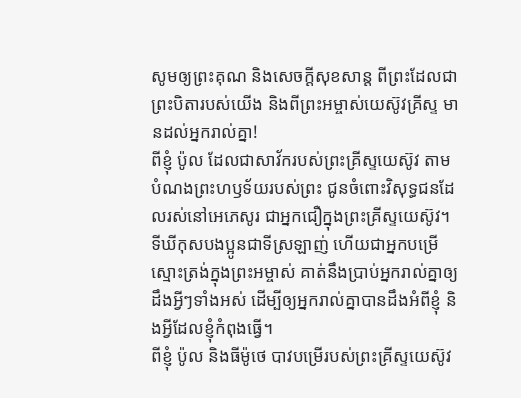សូមឲ្យព្រះគុណ និងសេចក្ដីសុខសាន្ត ពីព្រះដែលជាព្រះបិតារបស់យើង និងពីព្រះអម្ចាស់យេស៊ូវគ្រីស្ទ មានដល់អ្នករាល់គ្នា!
ពីខ្ញុំ ប៉ូល ដែលជាសាវ័ករបស់ព្រះគ្រីស្ទយេស៊ូវ តាមបំណងព្រះហឫទ័យរបស់ព្រះ ជូនចំពោះវិសុទ្ធជនដែលរស់នៅអេភេសូរ ជាអ្នកជឿក្នុងព្រះគ្រីស្ទយេស៊ូវ។
ទីឃីកុសបងប្អូនជាទីស្រឡាញ់ ហើយជាអ្នកបម្រើស្មោះត្រង់ក្នុងព្រះអម្ចាស់ គាត់នឹងប្រាប់អ្នករាល់គ្នាឲ្យដឹងអ្វីៗទាំងអស់ ដើម្បីឲ្យអ្នករាល់គ្នាបានដឹងអំពីខ្ញុំ និងអ្វីដែលខ្ញុំកំពុងធ្វើ។
ពីខ្ញុំ ប៉ូល និងធីម៉ូថេ បាវបម្រើរបស់ព្រះគ្រីស្ទយេស៊ូវ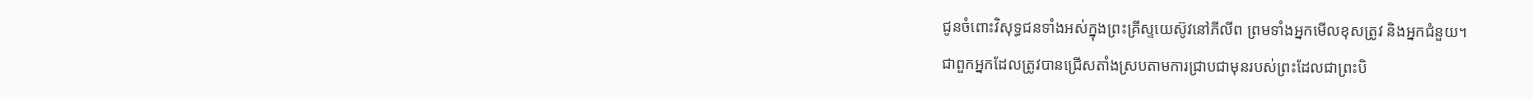ជូនចំពោះវិសុទ្ធជនទាំងអស់ក្នុងព្រះគ្រីស្ទយេស៊ូវនៅភីលីព ព្រមទាំងអ្នកមើលខុសត្រូវ និងអ្នកជំនួយ។
ជាពួកអ្នកដែលត្រូវបានជ្រើសតាំងស្របតាមការជ្រាបជាមុនរបស់ព្រះដែលជាព្រះបិ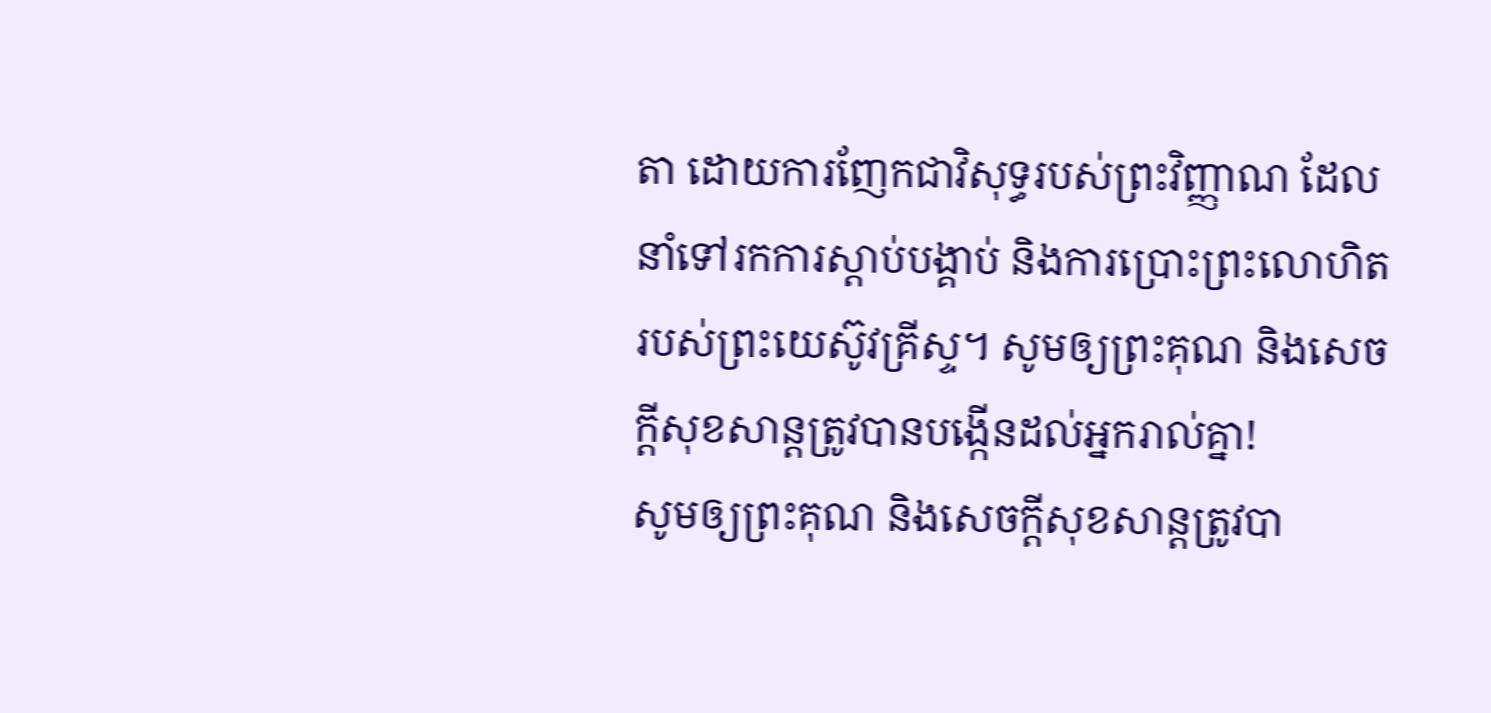តា ដោយការញែកជាវិសុទ្ធរបស់ព្រះវិញ្ញាណ ដែលនាំទៅរកការស្ដាប់បង្គាប់ និងការប្រោះព្រះលោហិតរបស់ព្រះយេស៊ូវគ្រីស្ទ។ សូមឲ្យព្រះគុណ និងសេចក្ដីសុខសាន្តត្រូវបានបង្កើនដល់អ្នករាល់គ្នា!
សូមឲ្យព្រះគុណ និងសេចក្ដីសុខសាន្តត្រូវបា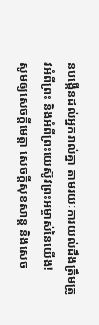នបង្កើនដល់អ្នករាល់គ្នា តាមរយៈការយល់ដឹងត្រឹមត្រូវអំពីព្រះ និងអំពីព្រះយេស៊ូវព្រះអម្ចាស់នៃយើង!
សូមឲ្យសេចក្ដីមេត្តា សេចក្ដីសុខសាន្ត និងសេច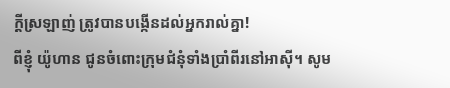ក្ដីស្រឡាញ់ ត្រូវបានបង្កើនដល់អ្នករាល់គ្នា!
ពីខ្ញុំ យ៉ូហាន ជូនចំពោះក្រុមជំនុំទាំងប្រាំពីរនៅអាស៊ី។ សូម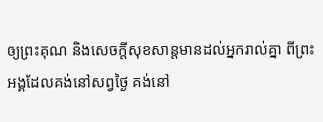ឲ្យព្រះគុណ និងសេចក្ដីសុខសាន្តមានដល់អ្នករាល់គ្នា ពីព្រះអង្គដែលគង់នៅសព្វថ្ងៃ គង់នៅ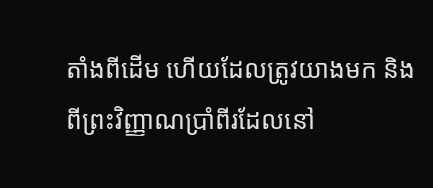តាំងពីដើម ហើយដែលត្រូវយាងមក និងពីព្រះវិញ្ញាណប្រាំពីរដែលនៅ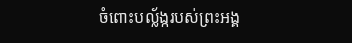ចំពោះបល្ល័ង្ករបស់ព្រះអង្គ